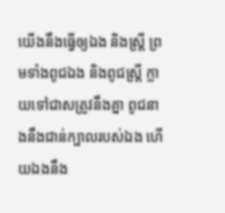យើងនឹងធ្វើឲ្យឯង និងស្ត្រី ព្រមទាំងពូជឯង និងពូជស្ត្រី ក្លាយទៅជាសត្រូវនឹងគ្នា ពូជនាងនឹងជាន់ក្បាលរបស់ឯង ហើយឯងនឹង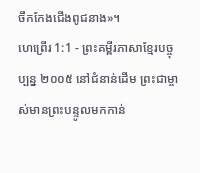ចឹកកែងជើងពូជនាង»។
ហេព្រើរ 1:1 - ព្រះគម្ពីរភាសាខ្មែរបច្ចុប្បន្ន ២០០៥ នៅជំនាន់ដើម ព្រះជាម្ចាស់មានព្រះបន្ទូលមកកាន់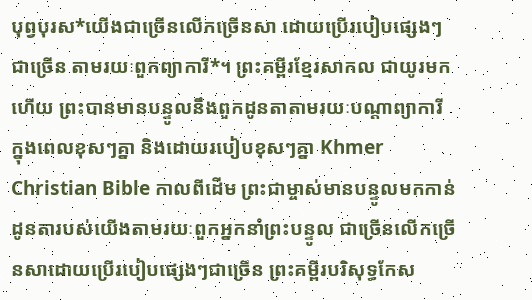បុព្វបុរស*យើងជាច្រើនលើកច្រើនសា ដោយប្រើរបៀបផ្សេងៗជាច្រើន តាមរយៈពួកព្យាការី*។ ព្រះគម្ពីរខ្មែរសាកល ជាយូរមកហើយ ព្រះបានមានបន្ទូលនឹងពួកដូនតាតាមរយៈបណ្ដាព្យាការី ក្នុងពេលខុសៗគ្នា និងដោយរបៀបខុសៗគ្នា Khmer Christian Bible កាលពីដើម ព្រះជាម្ចាស់មានបន្ទូលមកកាន់ដូនតារបស់យើងតាមរយៈពួកអ្នកនាំព្រះបន្ទូល ជាច្រើនលើកច្រើនសាដោយប្រើរបៀបផ្សេងៗជាច្រើន ព្រះគម្ពីរបរិសុទ្ធកែស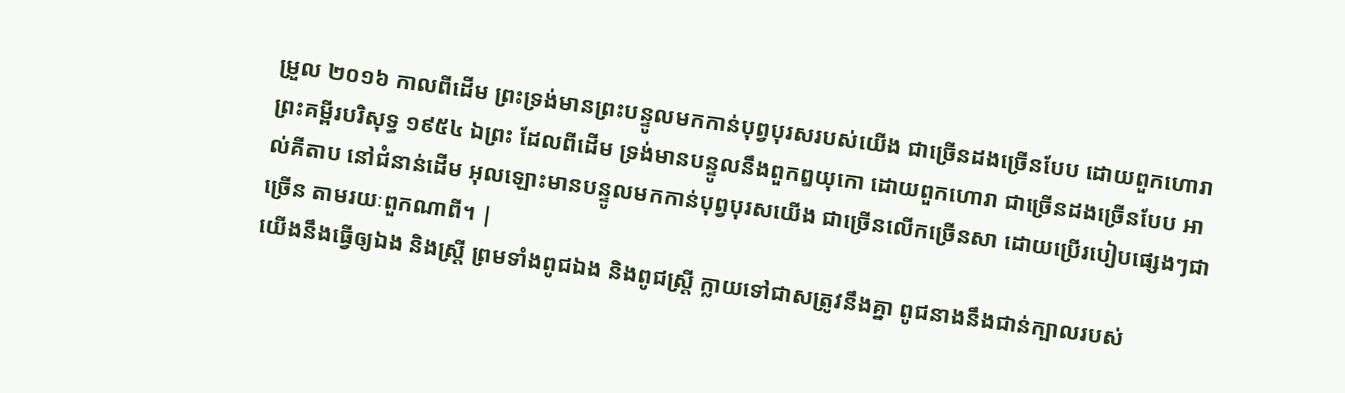ម្រួល ២០១៦ កាលពីដើម ព្រះទ្រង់មានព្រះបន្ទូលមកកាន់បុព្វបុរសរបស់យើង ជាច្រើនដងច្រើនបែប ដោយពួកហោរា ព្រះគម្ពីរបរិសុទ្ធ ១៩៥៤ ឯព្រះ ដែលពីដើម ទ្រង់មានបន្ទូលនឹងពួកឰយុកោ ដោយពួកហោរា ជាច្រើនដងច្រើនបែប អាល់គីតាប នៅជំនាន់ដើម អុលឡោះមានបន្ទូលមកកាន់បុព្វបុរសយើង ជាច្រើនលើកច្រើនសា ដោយប្រើរបៀបផ្សេងៗជាច្រើន តាមរយៈពួកណាពី។ |
យើងនឹងធ្វើឲ្យឯង និងស្ត្រី ព្រមទាំងពូជឯង និងពូជស្ត្រី ក្លាយទៅជាសត្រូវនឹងគ្នា ពូជនាងនឹងជាន់ក្បាលរបស់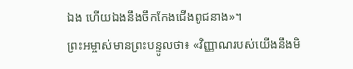ឯង ហើយឯងនឹងចឹកកែងជើងពូជនាង»។
ព្រះអម្ចាស់មានព្រះបន្ទូលថា៖ «វិញ្ញាណរបស់យើងនឹងមិ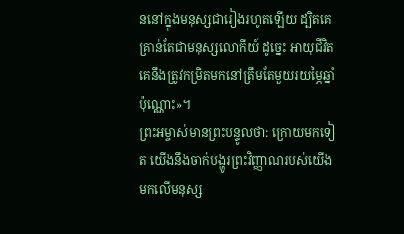ននៅក្នុងមនុស្សជារៀងរហូតឡើយ ដ្បិតគេគ្រាន់តែជាមនុស្សលោកីយ៍ ដូច្នេះ អាយុជីវិតគេនឹងត្រូវកម្រិតមកនៅត្រឹមតែមួយរយម្ភៃឆ្នាំប៉ុណ្ណោះ»។
ព្រះអម្ចាស់មានព្រះបន្ទូលថា: ក្រោយមកទៀត យើងនឹងចាក់បង្ហូរព្រះវិញ្ញាណរបស់យើង មកលើមនុស្ស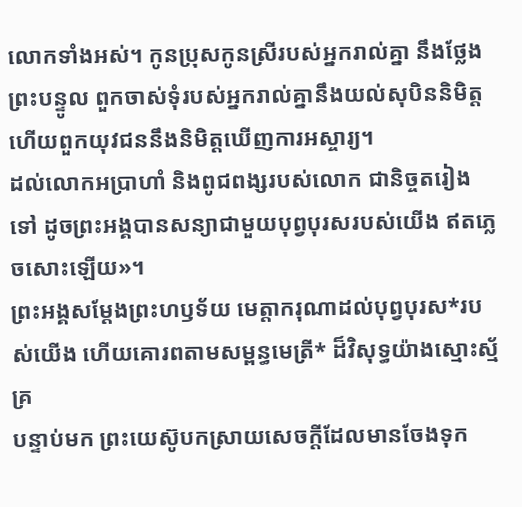លោកទាំងអស់។ កូនប្រុសកូនស្រីរបស់អ្នករាល់គ្នា នឹងថ្លែងព្រះបន្ទូល ពួកចាស់ទុំរបស់អ្នករាល់គ្នានឹងយល់សុបិននិមិត្ត ហើយពួកយុវជននឹងនិមិត្តឃើញការអស្ចារ្យ។
ដល់លោកអប្រាហាំ និងពូជពង្សរបស់លោក ជានិច្ចតរៀងទៅ ដូចព្រះអង្គបានសន្យាជាមួយបុព្វបុរសរបស់យើង ឥតភ្លេចសោះឡើយ»។
ព្រះអង្គសម្តែងព្រះហឫទ័យ មេត្តាករុណាដល់បុព្វបុរស*របស់យើង ហើយគោរពតាមសម្ពន្ធមេត្រី* ដ៏វិសុទ្ធយ៉ាងស្មោះស្ម័គ្រ
បន្ទាប់មក ព្រះយេស៊ូបកស្រាយសេចក្ដីដែលមានចែងទុក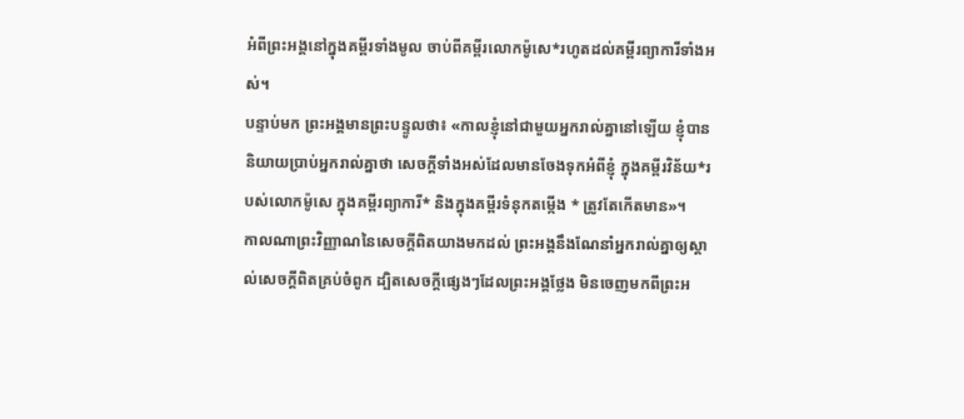អំពីព្រះអង្គនៅក្នុងគម្ពីរទាំងមូល ចាប់ពីគម្ពីរលោកម៉ូសេ*រហូតដល់គម្ពីរព្យាការីទាំងអស់។
បន្ទាប់មក ព្រះអង្គមានព្រះបន្ទូលថា៖ «កាលខ្ញុំនៅជាមួយអ្នករាល់គ្នានៅឡើយ ខ្ញុំបាននិយាយប្រាប់អ្នករាល់គ្នាថា សេចក្ដីទាំងអស់ដែលមានចែងទុកអំពីខ្ញុំ ក្នុងគម្ពីរវិន័យ*របស់លោកម៉ូសេ ក្នុងគម្ពីរព្យាការី* និងក្នុងគម្ពីរទំនុកតម្កើង * ត្រូវតែកើតមាន»។
កាលណាព្រះវិញ្ញាណនៃសេចក្ដីពិតយាងមកដល់ ព្រះអង្គនឹងណែនាំអ្នករាល់គ្នាឲ្យស្គាល់សេចក្ដីពិតគ្រប់ចំពូក ដ្បិតសេចក្ដីផ្សេងៗដែលព្រះអង្គថ្លែង មិនចេញមកពីព្រះអ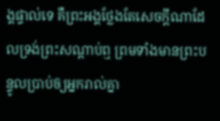ង្គផ្ទាល់ទេ គឺព្រះអង្គថ្លែងតែសេចក្ដីណាដែលទ្រង់ព្រះសណ្ដាប់ឮ ព្រមទាំងមានព្រះបន្ទូលប្រាប់ឲ្យអ្នករាល់គ្នា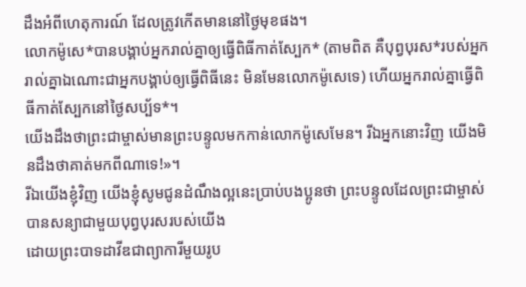ដឹងអំពីហេតុការណ៍ ដែលត្រូវកើតមាននៅថ្ងៃមុខផង។
លោកម៉ូសេ*បានបង្គាប់អ្នករាល់គ្នាឲ្យធ្វើពិធីកាត់ស្បែក* (តាមពិត គឺបុព្វបុរស*របស់អ្នករាល់គ្នាឯណោះជាអ្នកបង្គាប់ឲ្យធ្វើពិធីនេះ មិនមែនលោកម៉ូសេទេ) ហើយអ្នករាល់គ្នាធ្វើពិធីកាត់ស្បែកនៅថ្ងៃសប្ប័ទ*។
យើងដឹងថាព្រះជាម្ចាស់មានព្រះបន្ទូលមកកាន់លោកម៉ូសេមែន។ រីឯអ្នកនោះវិញ យើងមិនដឹងថាគាត់មកពីណាទេ!»។
រីឯយើងខ្ញុំវិញ យើងខ្ញុំសូមជូនដំណឹងល្អនេះប្រាប់បងប្អូនថា ព្រះបន្ទូលដែលព្រះជាម្ចាស់បានសន្យាជាមួយបុព្វបុរសរបស់យើង
ដោយព្រះបាទដាវីឌជាព្យាការីមួយរូប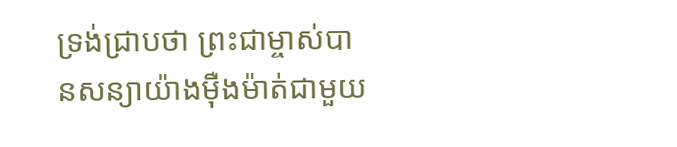ទ្រង់ជ្រាបថា ព្រះជាម្ចាស់បានសន្យាយ៉ាងម៉ឺងម៉ាត់ជាមួយ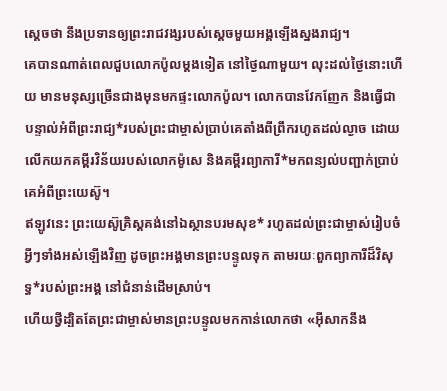ស្ដេចថា នឹងប្រទានឲ្យព្រះរាជវង្សរបស់ស្ដេចមួយអង្គឡើងស្នងរាជ្យ។
គេបានណាត់ពេលជួបលោកប៉ូលម្ដងទៀត នៅថ្ងៃណាមួយ។ លុះដល់ថ្ងៃនោះហើយ មានមនុស្សច្រើនជាងមុនមកផ្ទះលោកប៉ូល។ លោកបានវែកញែក និងធ្វើជាបន្ទាល់អំពីព្រះរាជ្យ*របស់ព្រះជាម្ចាស់ប្រាប់គេតាំងពីព្រឹករហូតដល់ល្ងាច ដោយលើកយកគម្ពីរវិន័យរបស់លោកម៉ូសេ និងគម្ពីរព្យាការី*មកពន្យល់បញ្ជាក់ប្រាប់គេអំពីព្រះយេស៊ូ។
ឥឡូវនេះ ព្រះយេស៊ូគ្រិស្តគង់នៅឯស្ថានបរមសុខ* រហូតដល់ព្រះជាម្ចាស់រៀបចំអ្វីៗទាំងអស់ឡើងវិញ ដូចព្រះអង្គមានព្រះបន្ទូលទុក តាមរយៈពួកព្យាការីដ៏វិសុទ្ធ*របស់ព្រះអង្គ នៅជំនាន់ដើមស្រាប់។
ហើយថ្វីដ្បិតតែព្រះជាម្ចាស់មានព្រះបន្ទូលមកកាន់លោកថា «អ៊ីសាកនឹង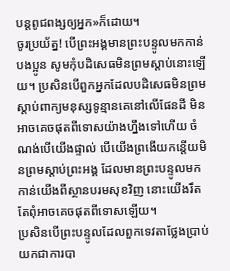បន្ដពូជពង្សឲ្យអ្នក»ក៏ដោយ។
ចូរប្រយ័ត្ន! បើព្រះអង្គមានព្រះបន្ទូលមកកាន់បងប្អូន សូមកុំបដិសេធមិនព្រមស្ដាប់នោះឡើយ។ ប្រសិនបើពួកអ្នកដែលបដិសេធមិនព្រមស្ដាប់ពាក្យមនុស្សទូន្មានគេនៅលើផែនដី មិនអាចគេចផុតពីទោសយ៉ាងហ្នឹងទៅហើយ ចំណង់បើយើងផ្ទាល់ បើយើងព្រងើយកន្តើយមិនព្រមស្ដាប់ព្រះអង្គ ដែលមានព្រះបន្ទូលមកកាន់យើងពីស្ថានបរមសុខវិញ នោះយើងរឹតតែពុំអាចគេចផុតពីទោសឡើយ។
ប្រសិនបើព្រះបន្ទូលដែលពួកទេវតាថ្លែងប្រាប់យកជាការបា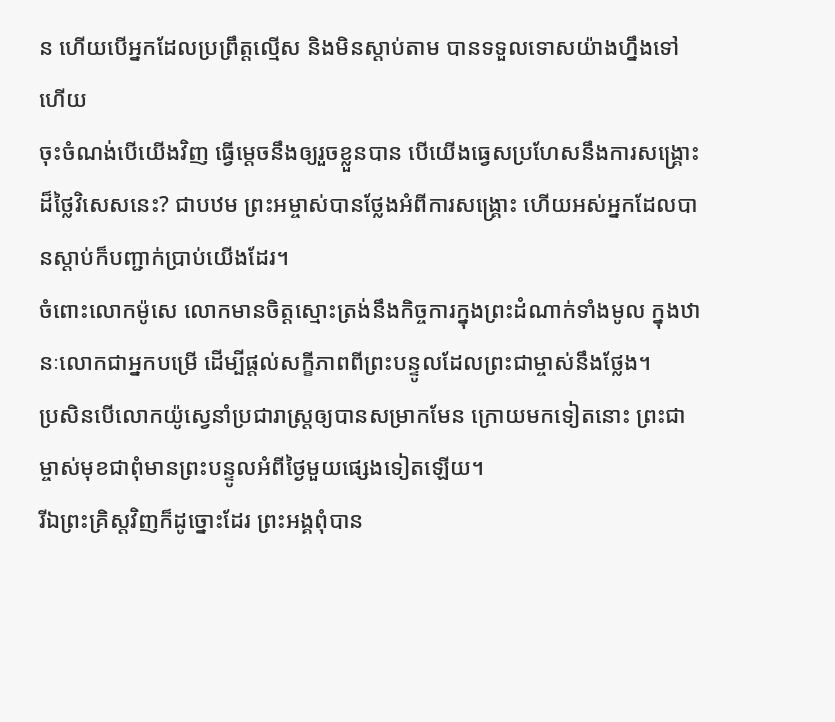ន ហើយបើអ្នកដែលប្រព្រឹត្តល្មើស និងមិនស្ដាប់តាម បានទទួលទោសយ៉ាងហ្នឹងទៅហើយ
ចុះចំណង់បើយើងវិញ ធ្វើម្ដេចនឹងឲ្យរួចខ្លួនបាន បើយើងធ្វេសប្រហែសនឹងការសង្គ្រោះដ៏ថ្លៃវិសេសនេះ? ជាបឋម ព្រះអម្ចាស់បានថ្លែងអំពីការសង្គ្រោះ ហើយអស់អ្នកដែលបានស្ដាប់ក៏បញ្ជាក់ប្រាប់យើងដែរ។
ចំពោះលោកម៉ូសេ លោកមានចិត្តស្មោះត្រង់នឹងកិច្ចការក្នុងព្រះដំណាក់ទាំងមូល ក្នុងឋានៈលោកជាអ្នកបម្រើ ដើម្បីផ្ដល់សក្ខីភាពពីព្រះបន្ទូលដែលព្រះជាម្ចាស់នឹងថ្លែង។
ប្រសិនបើលោកយ៉ូស្វេនាំប្រជារាស្ដ្រឲ្យបានសម្រាកមែន ក្រោយមកទៀតនោះ ព្រះជាម្ចាស់មុខជាពុំមានព្រះបន្ទូលអំពីថ្ងៃមួយផ្សេងទៀតឡើយ។
រីឯព្រះគ្រិស្តវិញក៏ដូច្នោះដែរ ព្រះអង្គពុំបាន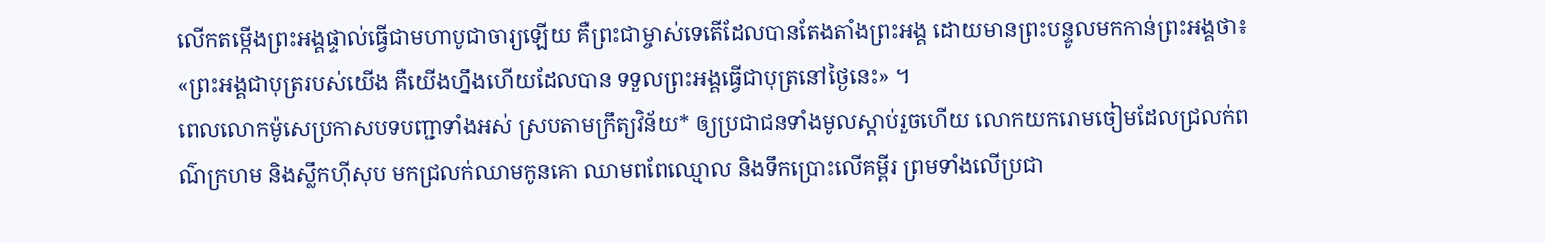លើកតម្កើងព្រះអង្គផ្ទាល់ធ្វើជាមហាបូជាចារ្យឡើយ គឺព្រះជាម្ចាស់ទេតើដែលបានតែងតាំងព្រះអង្គ ដោយមានព្រះបន្ទូលមកកាន់ព្រះអង្គថា៖ «ព្រះអង្គជាបុត្ររបស់យើង គឺយើងហ្នឹងហើយដែលបាន ទទួលព្រះអង្គធ្វើជាបុត្រនៅថ្ងៃនេះ» ។
ពេលលោកម៉ូសេប្រកាសបទបញ្ជាទាំងអស់ ស្របតាមក្រឹត្យវិន័យ* ឲ្យប្រជាជនទាំងមូលស្ដាប់រួចហើយ លោកយករោមចៀមដែលជ្រលក់ពណ៌ក្រហម និងស្លឹកហ៊ីសុប មកជ្រលក់ឈាមកូនគោ ឈាមពពែឈ្មោល និងទឹកប្រោះលើគម្ពីរ ព្រមទាំងលើប្រជា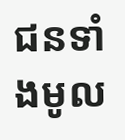ជនទាំងមូល